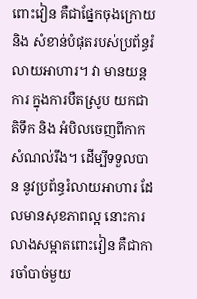ពោះវៀន គឺជាផ្នែកចុងក្រោយ និង សំខាន់បំផុតរបស់ប្រព័ន្ធរំលាយអាហារ។ វា មានយន្តការ ក្នុងការបឺតស្រូប យកជាតិទឹក និង អំបិលចេញពីកាកសំណល់រឹង។ ដើម្បីទទួលបាន នូវប្រព័ន្ធរំលាយអាហារ ដែលមានសុខភាពល្អ នោះការលាងសម្អាតពោះវៀន គឺជាការចាំបាច់មួយ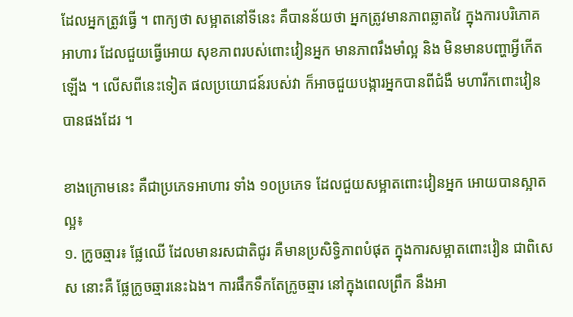ដែលអ្នកត្រូវធ្វើ ។ ពាក្យថា សម្អាតនៅទីនេះ គឺបានន័យថា អ្នកត្រូវមានភាពឆ្លាតវៃ ក្នុងការបរិភោគអាហារ ដែលជួយធ្វើអោយ សុខភាពរបស់ពោះវៀនអ្នក មានភាពរឹងមាំល្អ និង មិនមានបញ្ហាអ្វីកើតឡើង ។ លើសពីនេះទៀត ផលប្រយោជន៍របស់វា ក៏អាចជួយបង្ការអ្នកបានពីជំងឺ មហារីកពោះវៀនបានផងដែរ ។

ខាងក្រោមនេះ គឺជាប្រភេទអាហារ ទាំង ១០ប្រភេទ ដែលជួយសម្អាតពោះវៀនអ្នក អោយបានស្អាតល្អ៖
១. ក្រូចឆ្មារ៖ ផ្លែឈើ ដែលមានរសជាតិជូរ គឺមានប្រសិទ្ធិភាពបំផុត ក្នុងការសម្អាតពោះវៀន ជាពិសេស នោះគឺ ផ្លែក្រូចឆ្មារនេះឯង។ ការផឹកទឹកតែក្រូចឆ្មារ នៅក្នុងពេលព្រឹក នឹងអា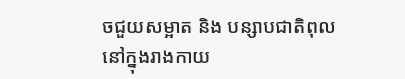ចជួយសម្អាត និង បន្សាបជាតិពុល នៅក្នុងរាងកាយ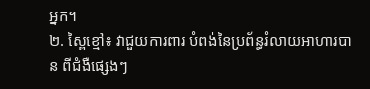អ្នក។
២. ស្ពៃខ្មៅ៖ វាជួយការពារ បំពង់នៃប្រព័ន្ធរំលាយអាហារបាន ពីជំងឺផ្សេងៗ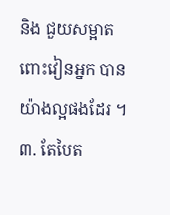និង ជួយសម្អាតពោះវៀនអ្នក បានយ៉ាងល្អផងដែរ ។
៣. តែបៃត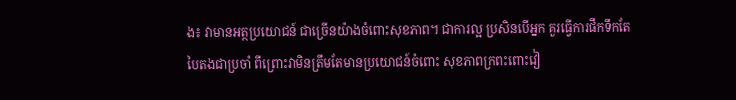ង៖ វាមានអត្ថប្រយោជន៍ ជាច្រើនយ៉ាងចំពោះសុខភាព។ ជាការល្អ ប្រសិនបើអ្នក គួរធ្វើការផឹកទឹកតែបៃតងជាប្រចាំ ពីព្រោះវាមិនត្រឹមតែមានប្រយោជន៍ចំពោះ សុខភាពក្រពះពោះវៀ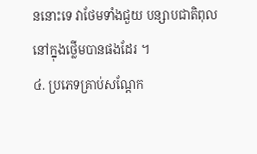ននោះទេ វាថែមទាំងជួយ បន្សាបជាតិពុល នៅក្នុងថ្លើមបានផងដែរ ។
៤. ប្រភេទគ្រាប់សណ្តែក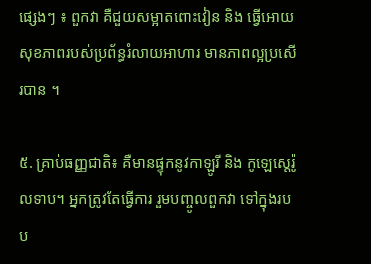ផ្សេងៗ ៖ ពួកវា គឺជួយសម្អាតពោះវៀន និង ធ្វើអោយសុខភាពរបស់ប្រព័ន្ធរំលាយអាហារ មានភាពល្អប្រសើរបាន ។

៥. គ្រាប់ធញ្ញជាតិ៖ គឺមានផ្ទុកនូវកាឡូរី និង កូឡេស្តេរ៉ូលទាប។ អ្នកត្រូវតែធ្វើការ រួមបញ្ចូលពួកវា ទៅក្នុងរបប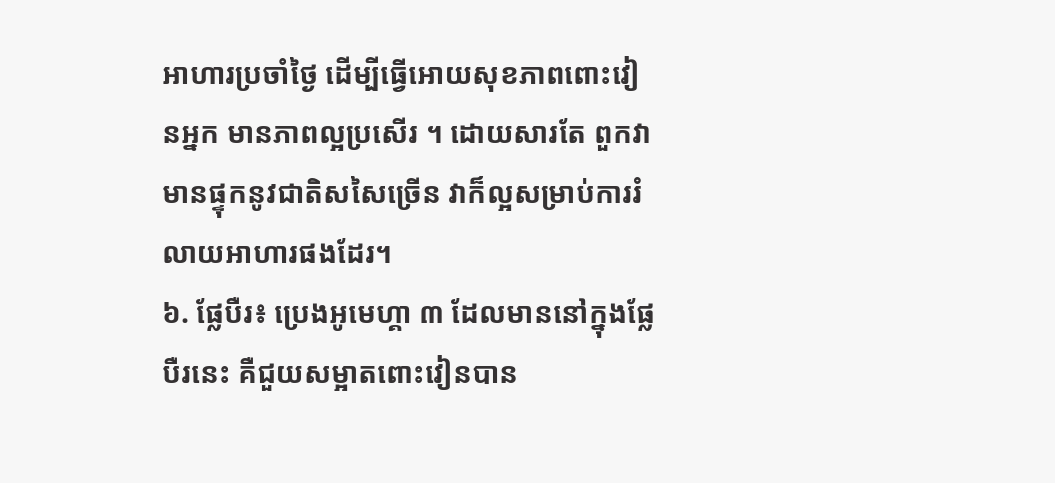អាហារប្រចាំថ្ងៃ ដើម្បីធ្វើអោយសុខភាពពោះវៀនអ្នក មានភាពល្អប្រសើរ ។ ដោយសារតែ ពួកវាមានផ្ទុកនូវជាតិសសៃច្រើន វាក៏ល្អសម្រាប់ការរំលាយអាហារផងដែរ។
៦. ផ្លែបឺរ៖ ប្រេងអូមេហ្គា ៣ ដែលមាននៅក្នុងផ្លែបឺរនេះ គឺជួយសម្អាតពោះវៀនបាន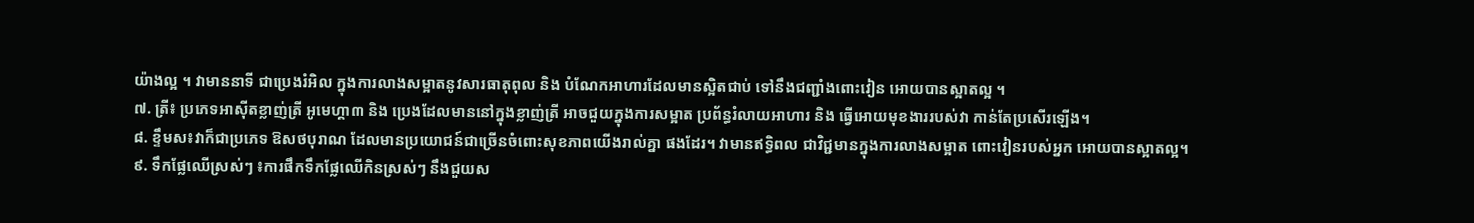យ៉ាងល្អ ។ វាមាននាទី ជាប្រេងរំអិល ក្នុងការលាងសម្អាតនូវសារធាតុពុល និង បំណែកអាហារដែលមានស្អិតជាប់ ទៅនឹងជញ្ជាំងពោះវៀន អោយបានស្អាតល្អ ។
៧. ត្រី៖ ប្រភេទអាស៊ីតខ្លាញ់ត្រី អូមេហ្គា៣ និង ប្រេងដែលមាននៅក្នុងខ្លាញ់ត្រី អាចជួយក្នុងការសម្អាត ប្រព័ន្ធរំលាយអាហារ និង ធ្វើអោយមុខងាររបស់វា កាន់តែប្រសើរឡើង។
៨. ខ្ទឹមស៖វាក៏ជាប្រភេទ ឱសថបុរាណ ដែលមានប្រយោជន៍ជាច្រើនចំពោះសុខភាពយើងរាល់គ្នា ផងដែរ។ វាមានឥទ្ធិពល ជាវិជ្ជមានក្នុងការលាងសម្អាត ពោះវៀនរបស់អ្នក អោយបានស្អាតល្អ។
៩. ទឹកផ្លែឈើស្រស់ៗ ៖ការផឹកទឹកផ្លែឈើកិនស្រស់ៗ នឹងជួយស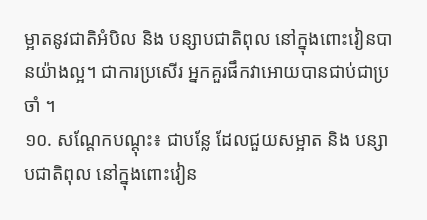ម្អាតនូវជាតិអំបិល និង បន្សាបជាតិពុល នៅក្នុងពោះវៀនបានយ៉ាងល្អ។ ជាការប្រសើរ អ្នកគួរផឹកវាអោយបានជាប់ជាប្រចាំ ។
១០. សណ្តែកបណ្តុះ៖ ជាបន្លែ ដែលជួយសម្អាត និង បន្សាបជាតិពុល នៅក្នុងពោះវៀន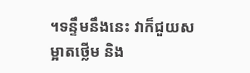។ទន្ទឹមនឹងនេះ វាក៏ជួយសម្អាតថ្លើម និង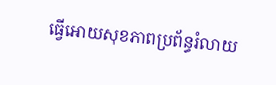ធ្វើអោយសុខភាពប្រព័ន្ធរំលាយ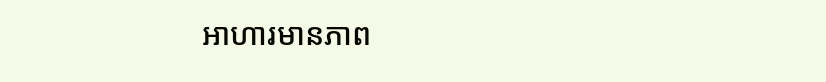អាហារមានភាព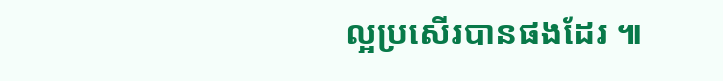ល្អប្រសើរបានផងដែរ ៕